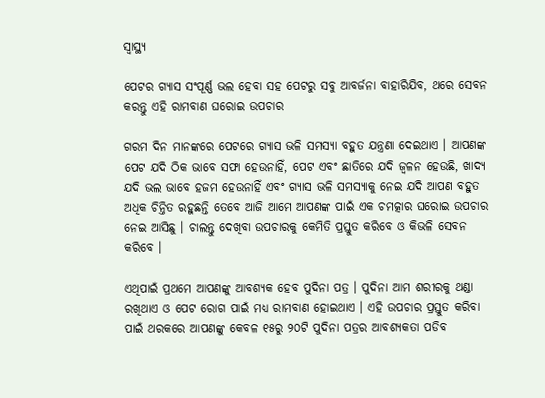ସ୍ୱାସ୍ଥ୍ୟ

ପେଟର ଗ୍ଯାସ ସଂପୂର୍ଣ୍ଣ ଭଲ ହେବା ସହ ପେଟରୁ ସବୁ ଆବର୍ଜନା ବାହାରିଯିବ, ଥରେ ସେବନ କରନ୍ତୁ ଏହି ରାମବାଣ ଘରୋଇ ଉପଚାର

ଗରମ ଦିନ ମାନଙ୍କରେ ପେଟରେ ଗ୍ଯାସ ଭଳି ସମସ୍ଯା ବହୁତ ଯନ୍ତ୍ରଣା ଦେଇଥାଏ । ଆପଣଙ୍କ ପେଟ ଯଦି ଠିକ ଭାବେ ସଫା ହେଉନାହିଁ, ପେଟ ଏବଂ ଛାତିରେ ଯଦି ଜ୍ଵଳନ ହେଉଛି, ଖାଦ୍ୟ ଯଦି ଭଲ ଭାବେ ହଜମ ହେଉନାହିଁ ଏବଂ ଗ୍ଯାସ ଭଳି ସମସ୍ୟାକୁ ନେଇ ଯଦି ଆପଣ ବହୁତ ଅଧିକ ଚିନ୍ତିତ ରହୁଛନ୍ତି ତେବେ ଆଜି ଆମେ ଆପଣଙ୍କ ପାଇଁ ଏକ ଚମତ୍କାର ଘରୋଇ ଉପଚାର ନେଇ ଆସିଛୁ । ଚାଲନ୍ତୁ ଦେଖିବା ଉପଚାରକୁ କେମିତି ପ୍ରସ୍ତୁତ କରିବେ ଓ କିଭଳି ସେବନ କରିବେ ।

ଏଥିପାଇଁ ପ୍ରଥମେ ଆପଣଙ୍କୁ ଆବଶ୍ୟକ ହେବ ପୁଦିନା ପତ୍ର । ପୁଦିନା ଆମ ଶରୀରକୁ ଥଣ୍ଡା ରଖିଥାଏ ଓ ପେଟ ରୋଗ ପାଇଁ ମଧ୍ୟ ରାମବାଣ ହୋଇଥାଏ । ଏହି ଉପଚାର ପ୍ରସ୍ତୁତ କରିବା ପାଇଁ ଥରକରେ ଆପଣଙ୍କୁ କେବଳ ୧୫ରୁ ୨୦ଟି ପୁଦିନା ପତ୍ରର ଆବଶ୍ୟକତା ପଡିବ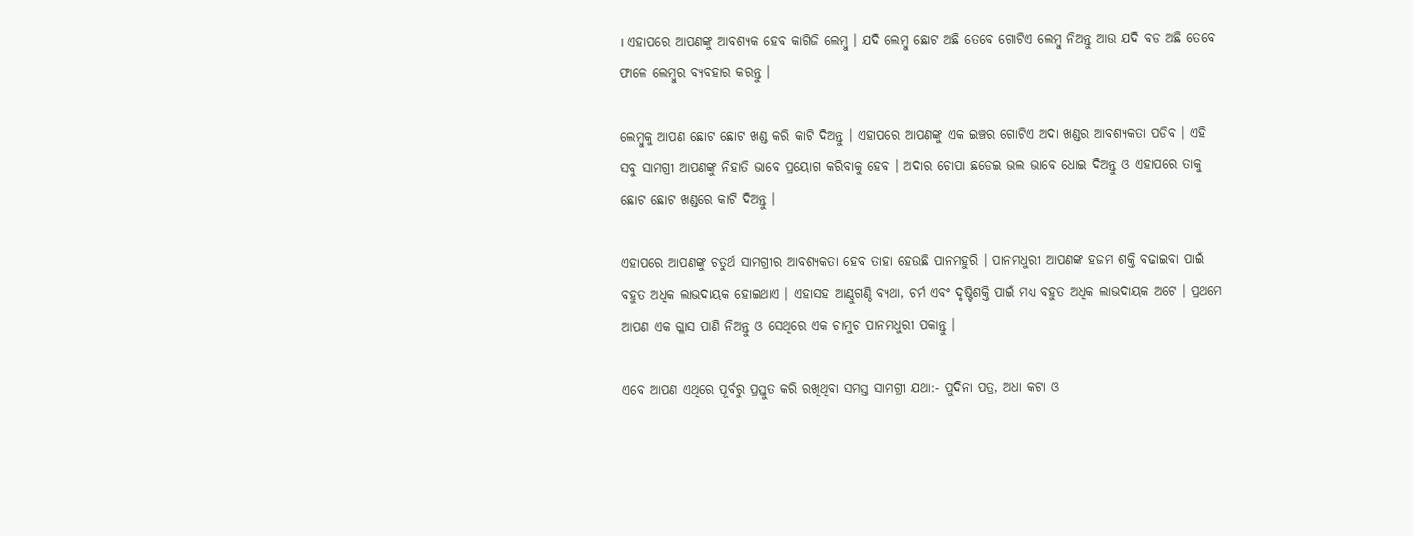। ଏହାପରେ ଆପଣଙ୍କୁ ଆବଶ୍ୟକ ହେବ କାଗିଜି ଲେମ୍ବୁ । ଯଦି ଲେମ୍ବୁ ଛୋଟ ଅଛି ତେବେ ଗୋଟିଏ ଲେମ୍ବୁ ନିଅନ୍ତୁ ଆଉ ଯଦି ବଡ ଅଛି ତେବେ ଫାଳେ ଲେମ୍ବୁର ବ୍ୟବହାର କରନ୍ତୁ ।

ଲେମ୍ବୁକୁ ଆପଣ ଛୋଟ ଛୋଟ ଖଣ୍ଡ କରି କାଟି ଦିଅନ୍ତୁ । ଏହାପରେ ଆପଣଙ୍କୁ ଏକ ଇଞ୍ଚର ଗୋଟିଏ ଅଦା ଖଣ୍ଡର ଆବଶ୍ୟକତା ପଡିବ । ଏହି ସବୁ ସାମଗ୍ରୀ ଆପଣଙ୍କୁ ନିହାତି ଭାବେ ପ୍ରୟୋଗ କରିବାକୁ ହେବ । ଅଦାର ଚୋପା ଛଡେଇ ଭଲ ଭାବେ ଧୋଇ ଦିଅନ୍ତୁ ଓ ଏହାପରେ ତାକୁ ଛୋଟ ଛୋଟ ଖଣ୍ଡରେ କାଟି ଦିଅନ୍ତୁ ।

ଏହାପରେ ଆପଣଙ୍କୁ ଚତୁର୍ଥ ସାମଗ୍ରୀର ଆବଶ୍ୟକତା ହେବ ତାହା ହେଉଛି ପାନମହୁରି । ପାନମଧୁରୀ ଆପଣଙ୍କ ହଜମ ଶକ୍ତି ବଢାଇବା ପାଇଁ ବହୁତ ଅଧିକ ଲାଭଦାୟକ ହୋଇଥାଏ । ଏହାସହ ଆଣ୍ଠୁଗଣ୍ଠି ବ୍ୟଥା, ଚର୍ମ ଏବଂ ଦୃଷ୍ଟିଶକ୍ତି ପାଇଁ ମଧ୍ୟ ବହୁତ ଅଧିକ ଲାଭଦାୟକ ଅଟେ । ପ୍ରଥମେ ଆପଣ ଏକ ଗ୍ଳାସ ପାଣି ନିଅନ୍ତୁ ଓ ସେଥିରେ ଏକ ଚାମୁଚ ପାନମଧୁରୀ ପକାନ୍ତୁ ।

ଏବେ ଆପଣ ଏଥିରେ ପୂର୍ବରୁ ପ୍ରସ୍ତୁତ କରି ରଖିଥିବା ସମସ୍ତ ସାମଗ୍ରୀ ଯଥା:- ପୁଦିନା ପତ୍ର, ଅଧା କଟା ଓ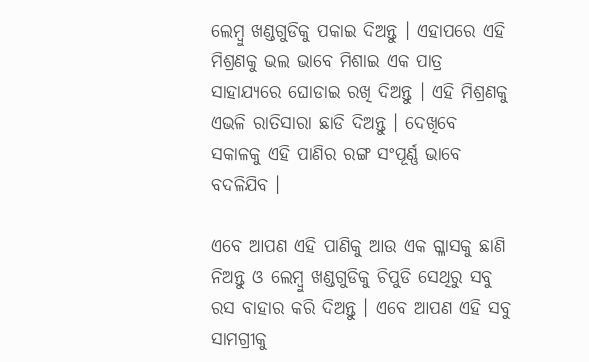ଲେମ୍ବୁ ଖଣ୍ଡଗୁଡିକୁ ପକାଇ ଦିଅନ୍ତୁ । ଏହାପରେ ଏହି ମିଶ୍ରଣକୁ ଭଲ ଭାବେ ମିଶାଇ ଏକ ପାତ୍ର ସାହାଯ୍ୟରେ ଘୋଡାଇ ରଖି ଦିଅନ୍ତୁ । ଏହି ମିଶ୍ରଣକୁ ଏଭଳି ରାତିସାରା ଛାଡି ଦିଅନ୍ତୁ । ଦେଖିବେ ସକାଳକୁ ଏହି ପାଣିର ରଙ୍ଗ ସଂପୂର୍ଣ୍ଣ ଭାବେ ବଦଳିଯିବ ।

ଏବେ ଆପଣ ଏହି ପାଣିକୁ ଆଉ ଏକ ଗ୍ଳାସକୁ ଛାଣି ନିଅନ୍ତୁ ଓ ଲେମ୍ବୁ ଖଣ୍ଡଗୁଡିକୁ ଚିପୁଡି ସେଥିରୁ ସବୁ ରସ ବାହାର କରି ଦିଅନ୍ତୁ । ଏବେ ଆପଣ ଏହି ସବୁ ସାମଗ୍ରୀକୁ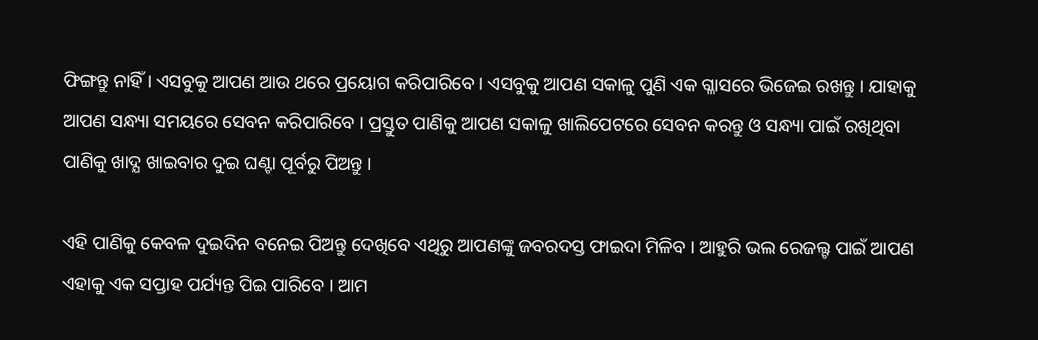ଫିଙ୍ଗନ୍ତୁ ନାହିଁ । ଏସବୁକୁ ଆପଣ ଆଉ ଥରେ ପ୍ରୟୋଗ କରିପାରିବେ । ଏସବୁକୁ ଆପଣ ସକାଳୁ ପୁଣି ଏକ ଗ୍ଳାସରେ ଭିଜେଇ ରଖନ୍ତୁ । ଯାହାକୁ ଆପଣ ସନ୍ଧ୍ୟା ସମୟରେ ସେବନ କରିପାରିବେ । ପ୍ରସ୍ତୁତ ପାଣିକୁ ଆପଣ ସକାଳୁ ଖାଲିପେଟରେ ସେବନ କରନ୍ତୁ ଓ ସନ୍ଧ୍ୟା ପାଇଁ ରଖିଥିବା ପାଣିକୁ ଖାଦ୍ଯ ଖାଇବାର ଦୁଇ ଘଣ୍ଟା ପୂର୍ବରୁ ପିଅନ୍ତୁ ।

ଏହି ପାଣିକୁ କେବଳ ଦୁଇଦିନ ବନେଇ ପିଅନ୍ତୁ ଦେଖିବେ ଏଥିରୁ ଆପଣଙ୍କୁ ଜବରଦସ୍ତ ଫାଇଦା ମିଳିବ । ଆହୁରି ଭଲ ରେଜଲ୍ଟ ପାଇଁ ଆପଣ ଏହାକୁ ଏକ ସପ୍ତାହ ପର୍ଯ୍ୟନ୍ତ ପିଇ ପାରିବେ । ଆମ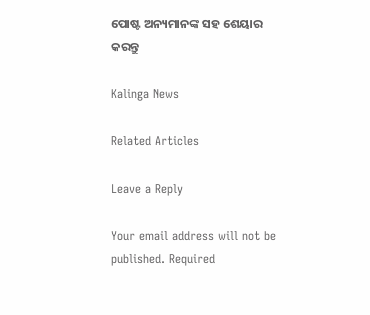ପୋଷ୍ଟ ଅନ୍ୟମାନଙ୍କ ସହ ଶେୟାର କରନ୍ତୁ

Kalinga News

Related Articles

Leave a Reply

Your email address will not be published. Required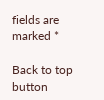fields are marked *

Back to top button